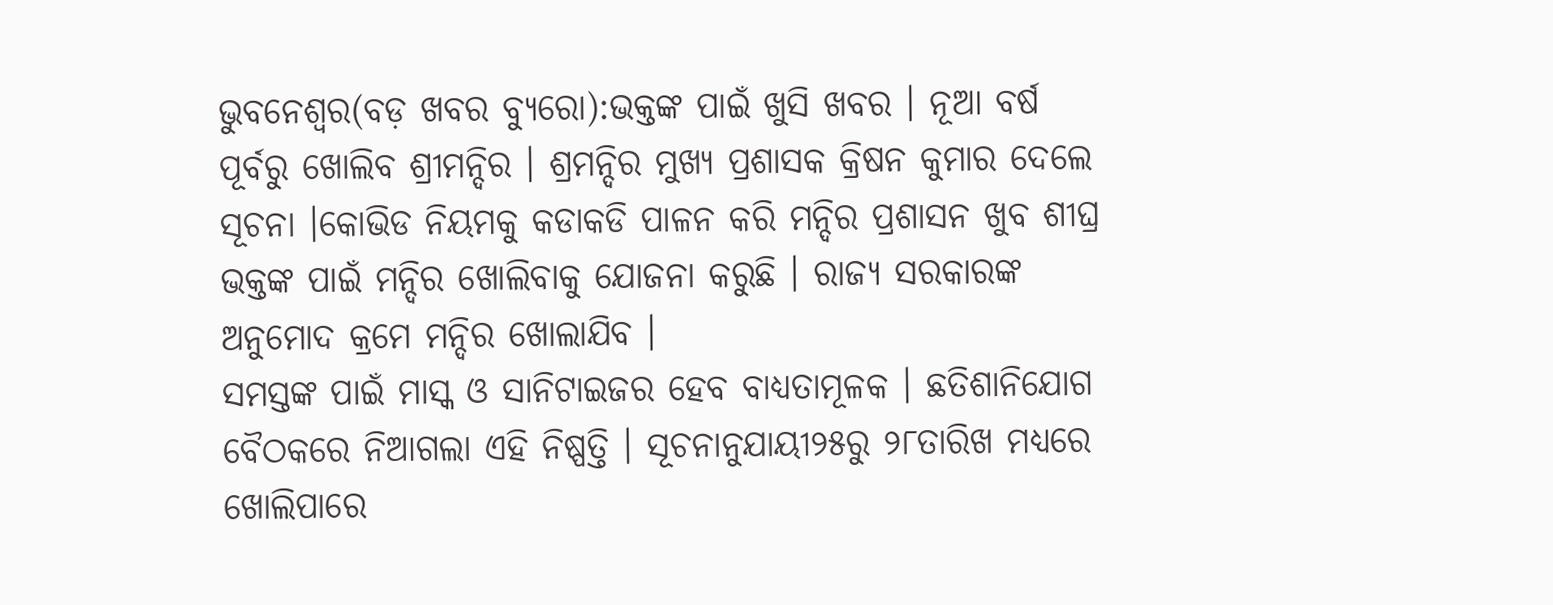ଭୁବନେଶ୍ୱର(ବଡ଼ ଖବର ବ୍ୟୁରୋ):ଭକ୍ତଙ୍କ ପାଇଁ ଖୁସି ଖବର । ନୂଆ ବର୍ଷ ପୂର୍ବରୁ ଖୋଲିବ ଶ୍ରୀମନ୍ଦିର । ଶ୍ରମନ୍ଦିର ମୁଖ୍ୟ ପ୍ରଶାସକ କ୍ରିଷନ କୁମାର ଦେଲେ ସୂଚନା ।କୋଭିଡ ନିୟମକୁ କଡାକଡି ପାଳନ କରି ମନ୍ଦିର ପ୍ରଶାସନ ଖୁବ ଶୀଘ୍ର ଭକ୍ତଙ୍କ ପାଇଁ ମନ୍ଦିର ଖୋଲିବାକୁ ଯୋଜନା କରୁଛି । ରାଜ୍ୟ ସରକାରଙ୍କ ଅନୁମୋଦ କ୍ରମେ ମନ୍ଦିର ଖୋଲାଯିବ ।
ସମସ୍ତଙ୍କ ପାଇଁ ମାସ୍କ ଓ ସାନିଟାଇଜର ହେବ ବାଧ୍ୟତାମୂଳକ । ଛତିଶାନିଯୋଗ ବୈଠକରେ ନିଆଗଲା ଏହି ନିଷ୍ପତ୍ତି । ସୂଚନାନୁଯାୟୀ୨୫ରୁ ୨୮ତାରିଖ ମଧ୍ୟରେ ଖୋଲିପାରେ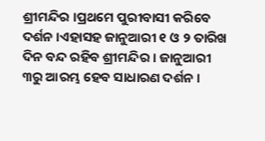ଶ୍ରୀମନ୍ଦିର ।ପ୍ରଥମେ ପୁରୀବାସୀ କରିବେ ଦର୍ଶନ ।ଏହାସହ ଜାନୁଆରୀ ୧ ଓ ୨ ତାରିଖ ଦିନ ବନ୍ଦ ରହିବ ଶ୍ରୀମନ୍ଦିର । ଜାନୁଆରୀ ୩ରୁ ଆରମ୍ଭ ହେବ ସାଧାରଣ ଦର୍ଶନ ।